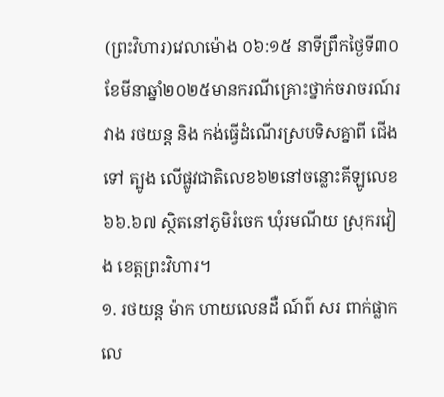(ព្រះវិហារ)វេលាម៉ោង ០៦:១៥ នាទីព្រឹកថ្ងៃទី៣០ខែមីនាឆ្នាំ២០២៥មានករណីគ្រោះថ្នាក់ចរាចរណ៍រវាង រថយន្ត និង កង់ធ្វើដំណើរស្របទិសគ្នាពី ជើងទៅ ត្បូង លើផ្លូវជាតិលេខ៦២នៅចន្លោះគីឡូលេខ ៦៦.៦៧ ស្ថិតនៅភូមិរំចេក ឃុំរមណីយ ស្រុករវៀង ខេត្តព្រះវិហារ។
១. រថយន្ត ម៉ាក ហាយលេនដឺ ណ៍ព៌ សរ ពាក់ផ្លាកលេ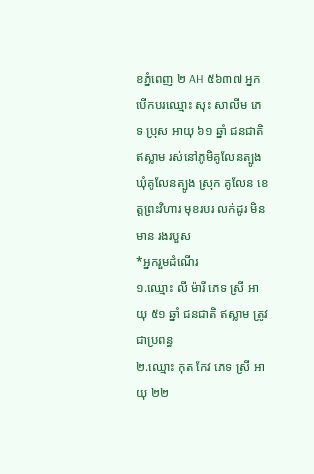ខភ្នំពេញ ២ AH ៥៦៣៧ អ្នកបេីកបរឈ្មោះ សុះ សាលីម ភេទ ប្រុស អាយុ ៦១ ឆ្នាំ ជនជាតិ ឥស្លាម រស់នៅភូមិគូលែនត្បូង ឃុំគូលែនត្បូង ស្រុក គូលែន ខេត្តព្រះវិហារ មុខរបរ លក់ដូរ មិនមាន រងរបួស
*អ្នករួមដំណើរ
១.ឈ្មោះ លី ម៉ារី ភេទ ស្រី អាយុ ៥១ ឆ្នាំ ជនជាតិ ឥស្លាម ត្រូវជាប្រពន្ធ
២.ឈ្មោះ កុត កែវ ភេទ ស្រី អាយុ ២២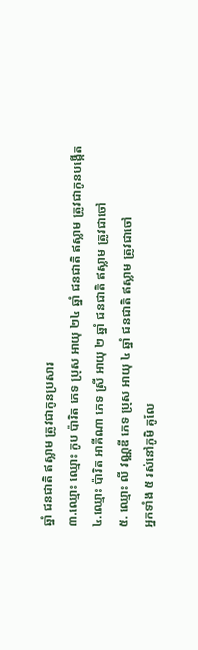ឆ្នាំ ជនជាតិ ឥស្លាម ត្រូវជាកូនប្រសារ
៣.ឈ្មោះ ឈ្មោះ កូប ប៉ារិត ភេទ ប្រុស អាយុ ២៤ ឆ្នាំ ជនជាតិ ឥស្លាម ត្រូវជាកូនបង្កើត
៤.ឈ្មោះ ប៉ារិត អាគីណា ភេទ ស្រី អាយុ ២ ឆ្នាំ ជនជាតិ ឥស្លាម ត្រូវជាចៅ
៥. ឈ្មោះ លី វណ្ណឌី ភេទ ប្រុស អាយុ ៤ ឆ្នាំ ជនជាតិ ឥស្លាម ត្រូវជាចៅ
អ្នកទាំង ៥ រស់នៅភូមិ គូលែ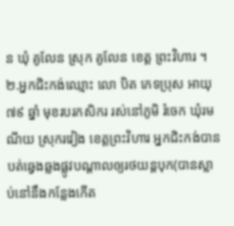ន ឃុំ គូលែន ស្រុក គូលែន ខេត្ត ព្រះវិហារ ។
២.អ្នកជិះកង់ឈ្មោះ លោ បិត ភេទប្រុស អាយុ ៧៩ ឆ្នាំ មុខរបរកសិករ រស់នៅភូមិ រំចេក ឃុំរមណីយ ស្រុករវៀង ខេត្តព្រះវិហារ អ្នកជិះកង់បានបត់ឆ្វេងឆ្លងផ្លូវបណ្ដាលឲ្យរថយន្តបុក(បានស្លាប់នៅនឹងកន្លែងកើត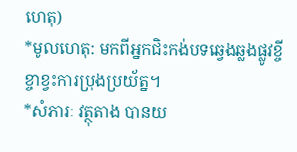ហេតុ)
*មូលហេតុ: មកពីអ្នកជិះកង់បទឆ្វេងឆ្លងផ្លូវខ្ចីខ្ចាខ្វះការប្រុងប្រយ័ត្ន។
*សំភារៈ វត្ថុតាង បានយ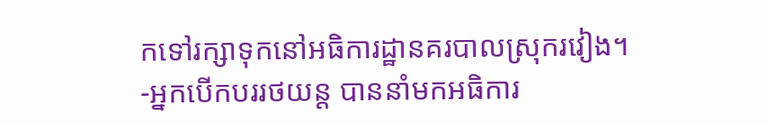កទៅរក្សាទុកនៅអធិការដ្ឋានគរបាលស្រុករវៀង។
-អ្នកបើកបររថយន្ត បាននាំមកអធិការ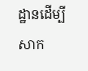ដ្ឋានដើម្បីសាក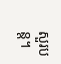សួរបន្ត។